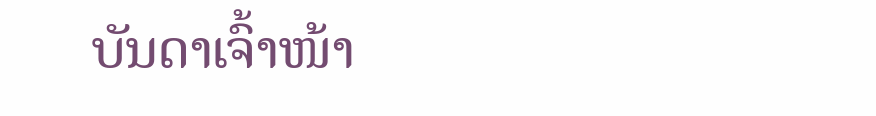ບັນດາເຈົ້າໜ້າ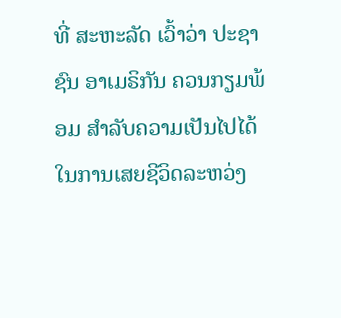ທີ່ ສະຫະລັດ ເວົ້າວ່າ ປະຊາຊົນ ອາເມຣິກັນ ຄວນກຽມພ້ອມ ສຳລັບຄວາມເປັນໄປໄດ້ໃນການເສຍຊີວິດລະຫວ່ງ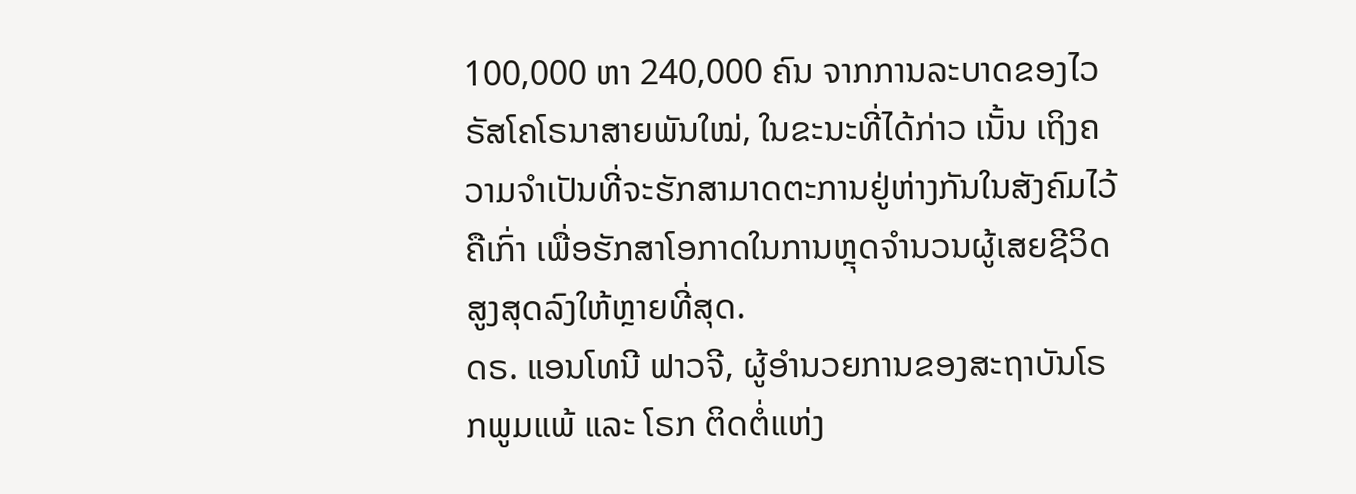100,000 ຫາ 240,000 ຄົນ ຈາກການລະບາດຂອງໄວຣັສໂຄໂຣນາສາຍພັນໃໝ່, ໃນຂະນະທີ່ໄດ້ກ່າວ ເນັ້ນ ເຖິງຄວາມຈຳເປັນທີ່ຈະຮັກສາມາດຕະການຢູ່ຫ່າງກັນໃນສັງຄົມໄວ້ຄືເກົ່າ ເພື່ອຮັກສາໂອກາດໃນການຫຼຸດຈຳນວນຜູ້ເສຍຊີວິດສູງສຸດລົງໃຫ້ຫຼາຍທີ່ສຸດ.
ດຣ. ແອນໂທນີ ຟາວຈີ, ຜູ້ອຳນວຍການຂອງສະຖາບັນໂຣກພູມແພ້ ແລະ ໂຣກ ຕິດຕໍ່ແຫ່ງ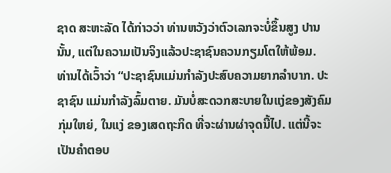ຊາດ ສະຫະລັດ ໄດ້ກ່າວວ່າ ທ່ານຫວັງວ່າຕົວເລກຈະບໍ່ຂຶ້ນສູງ ປານນັ້ນ, ແຕ່ໃນຄວາມເປັນຈິງແລ້ວປະຊາຊົນຄວນກຽມໂຕໃຫ້ພ້ອມ.
ທ່ານໄດ້ເວົ້າວ່າ “ປະຊາຊົນແມ່ນກຳລັງປະສົບຄວາມຍາກລຳບາກ. ປະຊາຊົນ ແມ່ນກຳລັງລົ້ມຕາຍ. ມັນບໍ່ສະດວກສະບາຍໃນແງ່ຂອງສັງຄົມກຸ່ມໃຫຍ່, ໃນແງ່ ຂອງເສດຖະກິດ ທີ່ຈະຜ່ານຜ່າຈຸດນີ້ໄປ. ແຕ່ນີ້ຈະເປັນຄຳຕອບ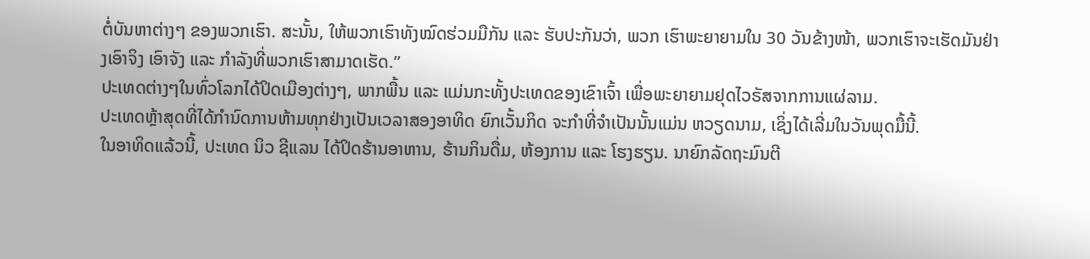ຕໍ່ບັນຫາຕ່າງໆ ຂອງພວກເຮົາ. ສະນັ້ນ, ໃຫ້ພວກເຮົາທັງໝົດຮ່ວມມືກັນ ແລະ ຮັບປະກັນວ່າ, ພວກ ເຮົາພະຍາຍາມໃນ 30 ວັນຂ້າງໜ້າ, ພວກເຮົາຈະເຮັດມັນຢ່າງເອົາຈິງ ເອົາຈັງ ແລະ ກຳລັງທີ່ພວກເຮົາສາມາດເຮັດ.”
ປະເທດຕ່າງໆໃນທົ່ວໂລກໄດ້ປິດເມືອງຕ່າງໆ, ພາກພື້ນ ແລະ ແມ່ນກະທັ້ງປະເທດຂອງເຂົາເຈົ້າ ເພື່ອພະຍາຍາມຢຸດໄວຣັສຈາກການແຜ່ລາມ.
ປະເທດຫຼ້າສຸດທີ່ໄດ້ກຳນົດການຫ້າມທຸກຢ່າງເປັນເວລາສອງອາທິດ ຍົກເວັ້ນກິດ ຈະກຳທີ່ຈຳເປັນນັ້ນແມ່ນ ຫວຽດນາມ, ເຊິ່ງໄດ້ເລີ່ມໃນວັນພຸດມື້ນີ້.
ໃນອາທິດແລ້ວນີ້, ປະເທດ ນິວ ຊີແລນ ໄດ້ປິດຮ້ານອາຫານ, ຮ້ານກິນດື່ມ, ຫ້ອງການ ແລະ ໂຮງຮຽນ. ນາຍົກລັດຖະມົນຕີ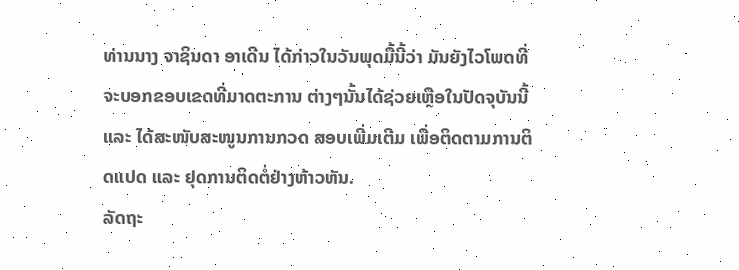ທ່ານນາງ ຈາຊິນດາ ອາເດີນ ໄດ້ກ່າວໃນວັນພຸດມື້ນີ້ວ່າ ມັນຍັງໄວໂພດທີ່ຈະບອກຂອບເຂດທີ່ມາດຕະການ ຕ່າງໆນັ້ນໄດ້ຊ່ວຍເຫຼືອໃນປັດຈຸບັນນີ້ ແລະ ໄດ້ສະໜັບສະໜູນການກວດ ສອບເພີ່ມເຕີມ ເພື່ອຕິດຕາມການຕິດແປດ ແລະ ຢຸດການຕິດຕໍ່ຢ່າງຫ້າວຫັນ.
ລັດຖະ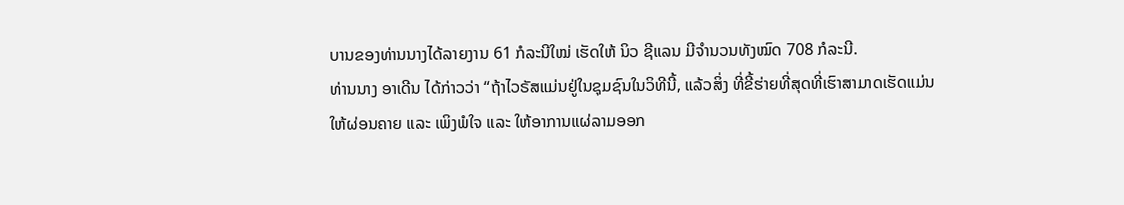ບານຂອງທ່ານນາງໄດ້ລາຍງານ 61 ກໍລະນີໃໝ່ ເຮັດໃຫ້ ນິວ ຊີແລນ ມີຈຳນວນທັງໝົດ 708 ກໍລະນີ.
ທ່ານນາງ ອາເດີນ ໄດ້ກ່າວວ່າ “ຖ້າໄວຣັສແມ່ນຢູ່ໃນຊຸມຊົນໃນວິທີນີ້, ແລ້ວສິ່ງ ທີ່ຂີ້ຮ່າຍທີ່ສຸດທີ່ເຮົາສາມາດເຮັດແມ່ນໃຫ້ຜ່ອນຄາຍ ແລະ ເພິງພໍໃຈ ແລະ ໃຫ້ອາການແຜ່ລາມອອກ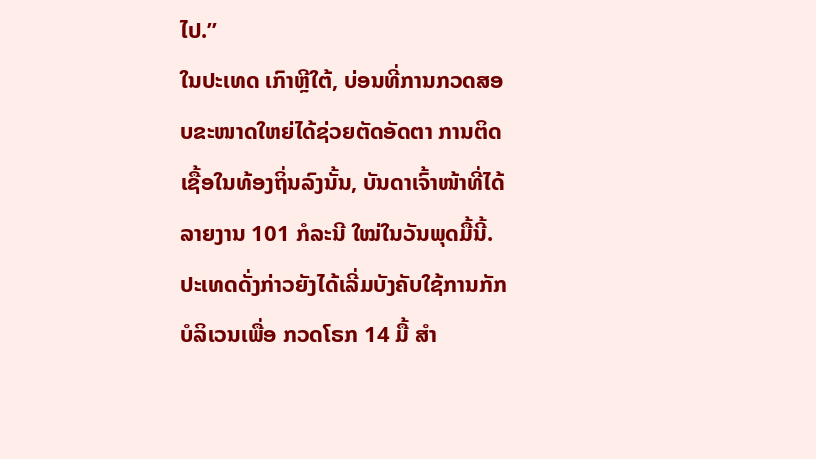ໄປ.”
ໃນປະເທດ ເກົາຫຼີໃຕ້, ບ່ອນທີ່ການກວດສອບຂະໜາດໃຫຍ່ໄດ້ຊ່ວຍຕັດອັດຕາ ການຕິດເຊື້ອໃນທ້ອງຖິ່ນລົງນັ້ນ, ບັນດາເຈົ້າໜ້າທີ່ໄດ້ລາຍງານ 101 ກໍລະນີ ໃໝ່ໃນວັນພຸດມື້ນີ້. ປະເທດດັ່ງກ່າວຍັງໄດ້ເລີ່ມບັງຄັບໃຊ້ການກັກບໍລິເວນເພື່ອ ກວດໂຣກ 14 ມື້ ສຳ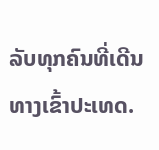ລັບທຸກຄົນທີ່ເດີນທາງເຂົ້າປະເທດ.